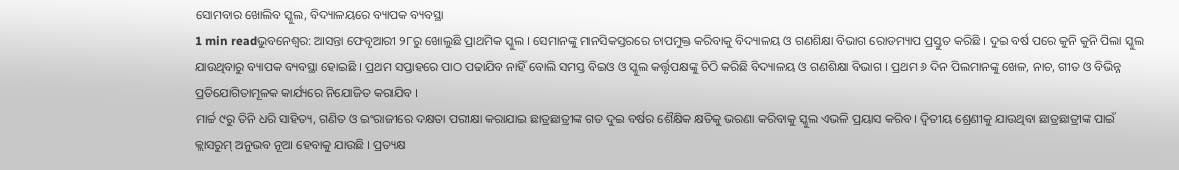ସୋମବାର ଖୋଲିବ ସ୍କୁଲ, ବିଦ୍ୟାଳୟରେ ବ୍ୟାପକ ବ୍ୟବସ୍ଥା
1 min readଭୁବନେଶ୍ୱର: ଆସନ୍ତା ଫେବୃଆରୀ ୨୮ରୁ ଖୋଲୁଛି ପ୍ରାଥମିକ ସ୍କୁଲ । ସେମାନଙ୍କୁ ମାନସିକସ୍ତରରେ ଚାପମୁକ୍ତ କରିବାକୁ ବିଦ୍ୟାଳୟ ଓ ଗଣଶିକ୍ଷା ବିଭାଗ ରୋଡମ୍ୟାପ ପ୍ରସ୍ତୁତ କରିଛି । ଦୁଇ ବର୍ଷ ପରେ କୁନି କୁନି ପିଲା ସ୍କୁଲ ଯାଉଥିବାରୁ ବ୍ୟାପକ ବ୍ୟବସ୍ଥା ହୋଇଛି । ପ୍ରଥମ ସପ୍ତାହରେ ପାଠ ପଢାଯିବ ନାହିଁ ବୋଲି ସମସ୍ତ ବିଇଓ ଓ ସ୍କୁଲ କର୍ତ୍ତୃପକ୍ଷଙ୍କୁ ଚିଠି କରିଛି ବିଦ୍ୟାଳୟ ଓ ଗଣଶିକ୍ଷା ବିଭାଗ । ପ୍ରଥମ ୬ ଦିନ ପିଲମାନଙ୍କୁ ଖେଳ, ନାଚ, ଗୀତ ଓ ବିଭିନ୍ନ ପ୍ରତିଯୋଗିତାମୂଳକ କାର୍ଯ୍ୟରେ ନିଯୋଜିତ କରାଯିବ ।
ମାର୍ଚ୍ଚ ୯ରୁ ତିନି ଧରି ସାହିତ୍ୟ, ଗଣିତ ଓ ଇଂରାଜୀରେ ଦକ୍ଷତା ପରୀକ୍ଷା କରାଯାଇ ଛାତ୍ରଛାତ୍ରୀଙ୍କ ଗତ ଦୁଇ ବର୍ଷର ଶୈକ୍ଷିକ କ୍ଷତିକୁ ଭରଣା କରିବାକୁ ସ୍କୁଲ ଏଭଳି ପ୍ରୟାସ କରିବ । ଦ୍ବିତୀୟ ଶ୍ରେଣୀକୁ ଯାଉଥିବା ଛାତ୍ରଛାତ୍ରୀଙ୍କ ପାଇଁ କ୍ଲାସରୁମ୍ ଅନୁଭବ ନୂଆ ହେବାକୁ ଯାଉଛି । ପ୍ରତ୍ୟକ୍ଷ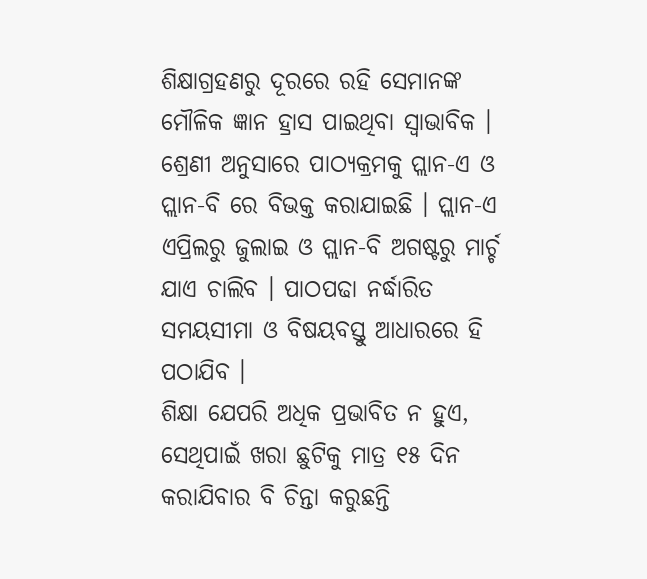ଶିକ୍ଷାଗ୍ରହଣରୁ ଦୂରରେ ରହି ସେମାନଙ୍କ ମୌଳିକ ଜ୍ଞାନ ହ୍ରାସ ପାଇଥିବା ସ୍ବାଭାବିକ । ଶ୍ରେଣୀ ଅନୁସାରେ ପାଠ୍ୟକ୍ରମକୁ ପ୍ଲାନ-ଏ ଓ ପ୍ଲାନ-ବି ରେ ବିଭକ୍ତ କରାଯାଇଛି । ପ୍ଲାନ-ଏ ଏପ୍ରିଲରୁ ଜୁଲାଇ ଓ ପ୍ଲାନ-ବି ଅଗଷ୍ଟରୁ ମାର୍ଚ୍ଚ ଯାଏ ଚାଲିବ । ପାଠପଢା ନର୍ଦ୍ଧାରିତ ସମୟସୀମା ଓ ବିଷୟବସ୍ତୁ ଆଧାରରେ ହି ପଠାଯିବ ।
ଶିକ୍ଷା ଯେପରି ଅଧିକ ପ୍ରଭାବିତ ନ ହୁଏ, ସେଥିପାଇଁ ଖରା ଛୁଟିକୁ ମାତ୍ର ୧୫ ଦିନ କରାଯିବାର ବି ଚିନ୍ତା କରୁଛନ୍ତି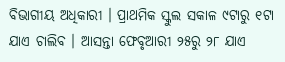ବିଭାଗୀୟ ଅଧିକାରୀ । ପ୍ରାଥମିକ ସ୍କୁଲ ସକାଳ ୯ଟାରୁ ୧ଟା ଯାଏ ଚାଲିବ । ଆସନ୍ତା ଫେବୃଆରୀ ୨୫ରୁ ୨୮ ଯାଏ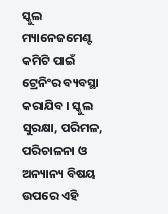ସ୍କୁଲ ମ୍ୟାନେଜମେଣ୍ଟ କମିଟି ପାଇଁ ଟ୍ରେନିଂର ବ୍ୟବସ୍ଥା କରାଯିବ । ସ୍କୁଲ ସୁରକ୍ଷା, ପରିମଳ, ପରିଚାଳନା ଓ ଅନ୍ୟାନ୍ୟ ବିଷୟ ଉପରେ ଏହି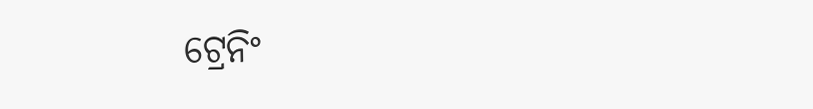ଟ୍ରେନିଂ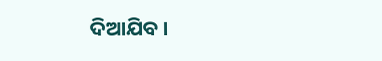ଦିଆଯିବ ।